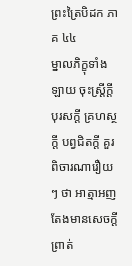ព្រះត្រៃបិដក ភាគ ៤៤
ម្នាលភិក្ខុទាំងឡាយ ចុះស្រ្តីក្តី បុរសក្តី គ្រហស្ថក្តី បព្វជិតក្តី គួរពិចារណារឿយៗ ថា អាត្មាអញ តែងមានសេចក្តីព្រាត់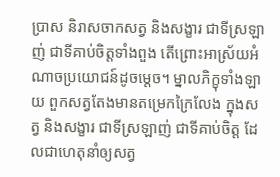ប្រាស និរាសចាកសត្វ និងសង្ខារ ជាទីស្រឡាញ់ ជាទីគាប់ចិត្តទាំងពួង តើព្រោះអាស្រ័យអំណាចប្រយោជន៍ដូចម្តេច។ ម្នាលភិក្ខុទាំងឡាយ ពួកសត្វតែងមានតម្រេកក្រៃលែង ក្នុងសត្វ និងសង្ខារ ជាទីស្រឡាញ់ ជាទីគាប់ចិត្ត ដែលជាហេតុនាំឲ្យសត្វ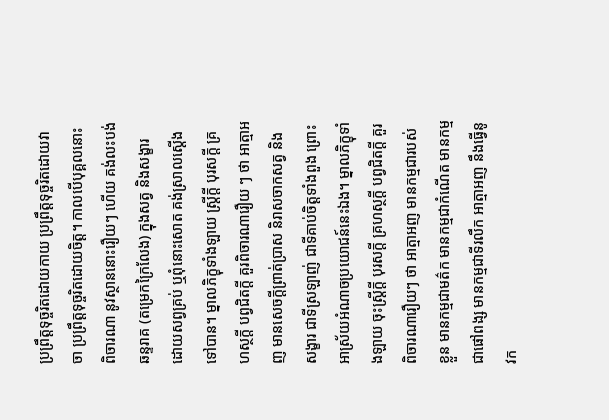ប្រព្រឹត្តទុច្ចរិតដោយកាយ ប្រព្រឹត្តទុច្ចរិតដោយវាចា ប្រព្រឹត្តទុច្ចរិតដោយចិត្ត។ កាលបើបុគ្គលនោះ ពិចារណា នូវស្ថាននោះរឿយៗ ហើយ គង់លះបង់ឆន្ទរាគ (តម្រេកក្រៃលែង) ក្នុងសត្វ និងសង្ខារ ដោយសព្វគ្រប់ ឬពុំនោះសោត គង់ស្រាលស្តើងទៅបាន។ ម្នាលភិក្ខុទាំងឡាយ ស្រ្តីក្តី បុរសក្តី គ្រហស្ថក្តី បព្វជិតក្តី គួរពិចារណារឿយ ៗ ថា អាត្មាអញ មានសេចក្តីព្រាត់ប្រាស និរាសចាកសត្វ និងសង្ខារ ជាទីស្រឡាញ់ ជាទីគាប់ចិត្តទាំងពួង ព្រោះអាស្រ័យអំណាចប្រយោជន៍នេះឯង។ ម្នាលភិក្ខុទាំងឡាយ ចុះស្រ្តីក្តី បុរសក្តី គ្រហស្ថក្តី បព្វជិតក្តី គួរពិចារណារឿយៗ ថា អាត្មាអញ មានកម្មជារបស់ខ្លួន មានកម្មជាមត៌ក មានកម្មជាកំណើត មានកម្មជាផៅពង្ស មានកម្មជាទីរលឹក អាត្មាអញ នឹងធ្វើនូវក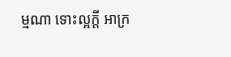ម្មណា ទោះល្អក្តី អាក្រ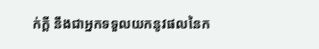ក់ក្តី នឹងជាអ្នកទទួលយកនូវផលនៃក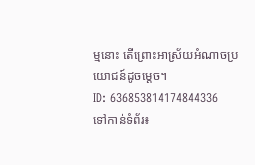ម្មនោះ តើព្រោះអាស្រ័យអំណាចប្រយោជន៍ដូចម្តេច។
ID: 636853814174844336
ទៅកាន់ទំព័រ៖